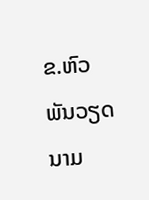ຂ.ຫົວພັນວຽດນາມ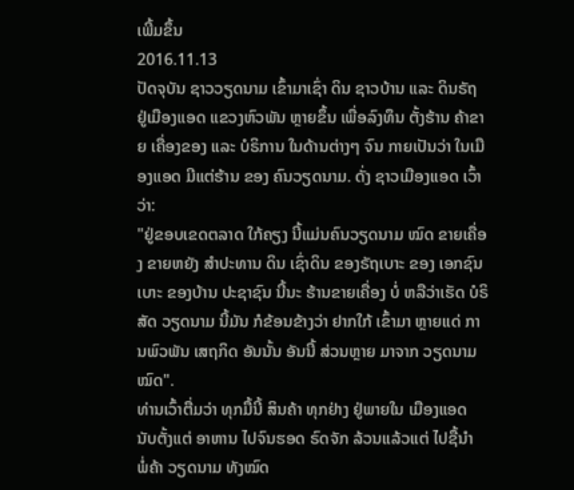ເພີ້ມຂຶ້ນ
2016.11.13
ປັດຈຸບັນ ຊາວວຽດນາມ ເຂົ້າມາເຊົ່າ ດິນ ຊາວບ້ານ ແລະ ດິນຣັຖ ຢູ່ເມືອງແອດ ແຂວງຫົວພັນ ຫຼາຍຂຶ້ນ ເພື່ອລົງທຶນ ຕັ້ງຮ້ານ ຄ້າຂາຍ ເຄື່ອງຂອງ ແລະ ບໍຣິການ ໃນດ້ານຕ່າງໆ ຈົນ ກາຍເປັນວ່າ ໃນເມືອງແອດ ມີແຕ່ຮ້ານ ຂອງ ຄົນວຽດນາມ. ດັ່ງ ຊາວເມືອງແອດ ເວົ້າວ່າ:
"ຢູ່ຂອບເຂດຕລາດ ໃກ້ຄຽງ ນີ້ແມ່ນຄົນວຽດນາມ ໝົດ ຂາຍເຄື່ອງ ຂາຍຫຍັງ ສຳປະທານ ດິນ ເຊົ່າດິນ ຂອງຣັຖເບາະ ຂອງ ເອກຊົນ ເບາະ ຂອງບ້ານ ປະຊາຊົນ ນີ້ນະ ຮ້ານຂາຍເຄື່ອງ ບໍ່ ຫລືວ່າເຮັດ ບໍຣິສັດ ວຽດນາມ ນີ້ມັນ ກໍຂ້ອນຂ້າງວ່າ ຢາກໃກ້ ເຂົ້າມາ ຫຼາຍແດ່ ການພົວພັນ ເສຖກິດ ອັນນັ້ນ ອັນນີ້ ສ່ວນຫຼາຍ ມາຈາກ ວຽດນາມ ໝົດ".
ທ່ານເວົ້າຕື່ມວ່າ ທຸກມື້ນີ້ ສິນຄ້າ ທຸກຢ່າງ ຢູ່ພາຍໃນ ເມືອງແອດ ນັບຕັ້ງແຕ່ ອາຫານ ໄປຈົນຮອດ ຣົດຈັກ ລ້ວນແລ້ວແຕ່ ໄປຊື້ນຳ ພໍ່ຄ້າ ວຽດນາມ ທັງໝົດ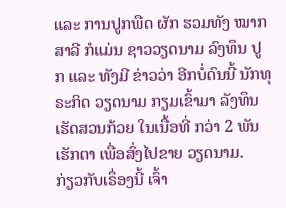ແລະ ການປູກພືດ ຜັກ ຮວມທັງ ໝາກສາລີ ກໍແມ່ນ ຊາວວຽດນາມ ລົງທຶນ ປູກ ແລະ ທັງມີ ຂ່າວວ່າ ອີກບໍ່ດົນນີ້ ນັກທຸຣະກິດ ວຽດນາມ ກຽມເຂົ້າມາ ລັງທຶນ ເຮັດສວນກ້ວຍ ໃນເນື້ອທີ່ ກວ່າ 2 ພັນເຮັກຕາ ເພື່ອສົ່ງໄປຂາຍ ວຽດນາມ.
ກ່ຽວກັບເຣຶ່ອງນີ້ ເຈົ້າ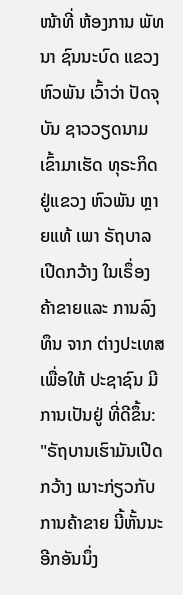ໜ້າທີ່ ຫ້ອງການ ພັທນາ ຊົນນະບົດ ແຂວງຫົວພັນ ເວົ້າວ່າ ປັດຈຸບັນ ຊາວວຽດນາມ ເຂົ້າມາເຮັດ ທຸຣະກິດ ຢູ່ແຂວງ ຫົວພັນ ຫຼາຍແທ້ ເພາ ຣັຖບາລ ເປີດກວ້າງ ໃນເຣຶ່ອງ ຄ້າຂາຍແລະ ການລົງທຶນ ຈາກ ຕ່າງປະເທສ ເພື່ອໃຫ້ ປະຊາຊົນ ມີການເປັນຢູ່ ທີ່ດີຂຶ້ນ:
"ຣັຖບານເຮົາມັນເປີດກວ້າງ ເນາະກ່ຽວກັບ ການຄ້າຂາຍ ນີ້ຫັ້ນນະ ອີກອັນນຶ່ງ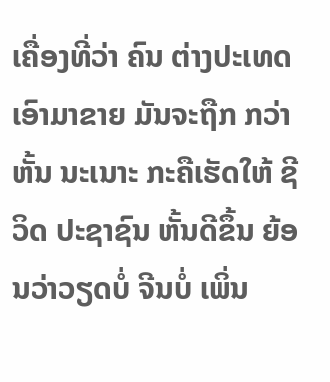ເຄື່ອງທີ່ວ່າ ຄົນ ຕ່າງປະເທດ ເອົາມາຂາຍ ມັນຈະຖືກ ກວ່າຫັ້ນ ນະເນາະ ກະຄືເຮັດໃຫ້ ຊີວິດ ປະຊາຊົນ ຫັ້ນດີຂຶ້ນ ຍ້ອນວ່າວຽດບໍ່ ຈີນບໍ່ ເພິ່ນ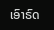ເອົາຣົດ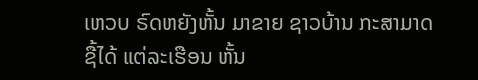ເຫວບ ຣົດຫຍັງຫັ້ນ ມາຂາຍ ຊາວບ້ານ ກະສາມາດ ຊື້ໄດ້ ແຕ່ລະເຮືອນ ຫັ້ນ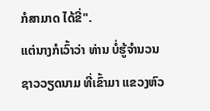ກໍສາມາດ ໄດ້ຂີ່".
ແຕ່ນາງກໍເວົ້າວ່າ ທ່ານ ບໍ່ຮູ້ຈຳນວນ ຊາວວຽດນາມ ທີ່ເຂົ້າມາ ແຂວງຫົວ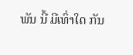ພັນ ນີ້ ມີເທົ່າໃດ ກັນ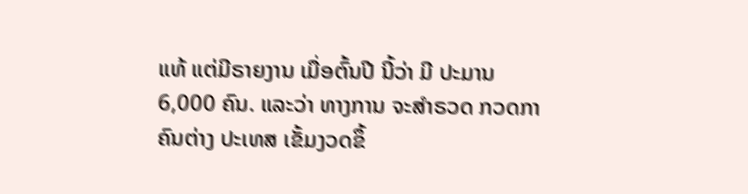ແທ້ ແຕ່ມີຣາຍງານ ເມື່ອຕົ້ນປີ ນີ້ວ່າ ມີ ປະມານ 6,000 ຄົນ. ແລະວ່າ ທາງການ ຈະສຳຣວດ ກວດກາ ຄົນຕ່າງ ປະເທສ ເຂັ້ມງວດຂຶ້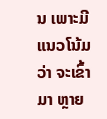ນ ເພາະມີ ແນວໂນ້ມວ່າ ຈະເຂົ້າມາ ຫຼາຍ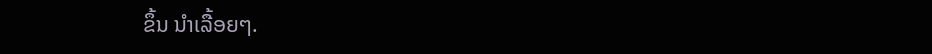ຂຶ້ນ ນຳເລື້ອຍໆ.